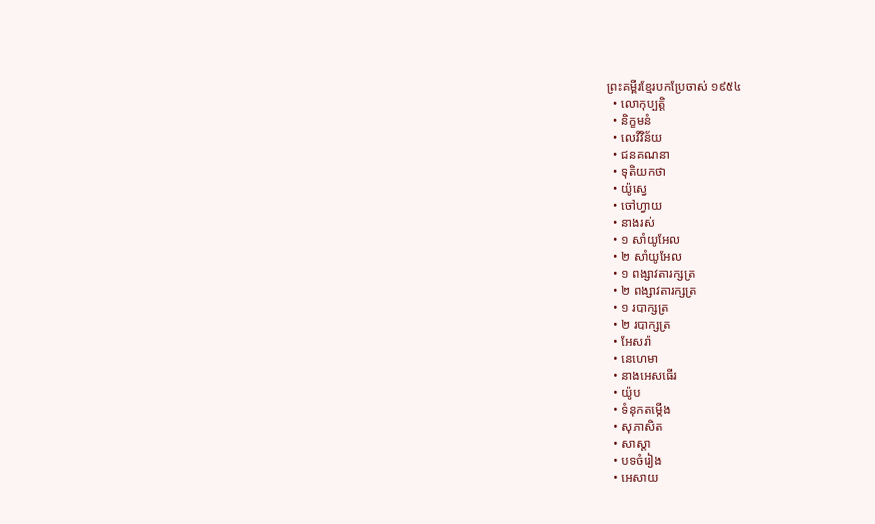ព្រះគម្ពីរខ្មែរបកប្រែចាស់ ១៩៥៤
  • លោកុប្បត្តិ
  • និក្ខមនំ
  • លេវីវិន័យ
  • ជនគណនា
  • ទុតិយកថា
  • យ៉ូស្វេ
  • ចៅហ្វាយ
  • នាងរស់
  • ១ សាំយូអែល
  • ២ សាំយូអែល
  • ១ ពង្សាវតារក្សត្រ
  • ២ ពង្សាវតារក្សត្រ
  • ១ របាក្សត្រ
  • ២ របាក្សត្រ
  • អែសរ៉ា
  • នេហេមា
  • នាងអេសធើរ
  • យ៉ូប
  • ទំនុកតម្កើង
  • សុភាសិត
  • សាស្តា
  • បទចំរៀង
  • អេសាយ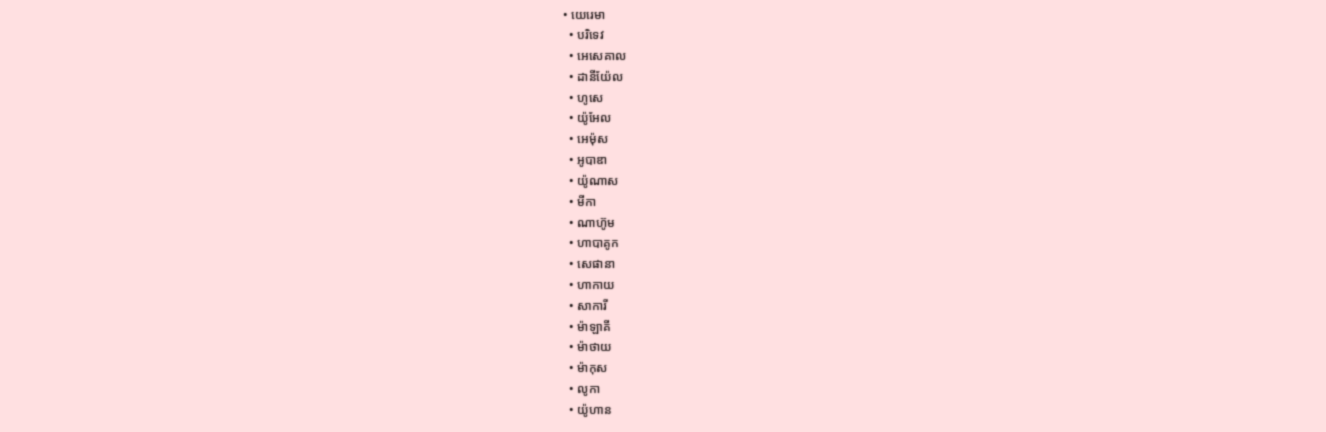• យេរេមា
  • បរិទេវ
  • អេសេគាល
  • ដានីយ៉ែល
  • ហូសេ
  • យ៉ូអែល
  • អេម៉ុស
  • អូបាឌា
  • យ៉ូណាស
  • មីកា
  • ណាហ៊ូម
  • ហាបាគូក
  • សេផានា
  • ហាកាយ
  • សាការី
  • ម៉ាឡាគី
  • ម៉ាថាយ
  • ម៉ាកុស
  • លូកា
  • យ៉ូហាន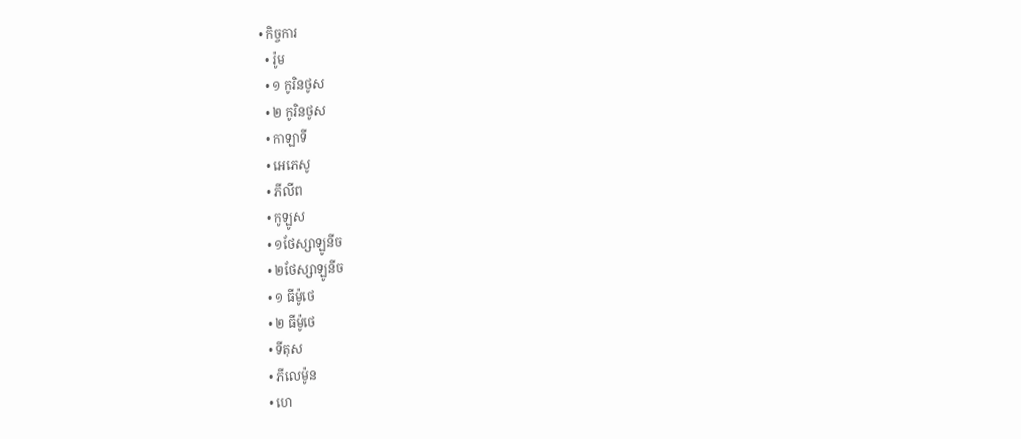• កិច្ចការ
  • រ៉ូម
  • ១ កូរិនថូស
  • ២ កូរិនថូស
  • កាឡាទី
  • អេភេសូ
  • ភីលីព
  • កូឡូស
  • ១ថែស្សាឡូនីច
  • ២ថែស្សាឡូនីច
  • ១ ធីម៉ូថេ
  • ២ ធីម៉ូថេ
  • ទីតុស
  • ភីលេម៉ូន
  • ហេ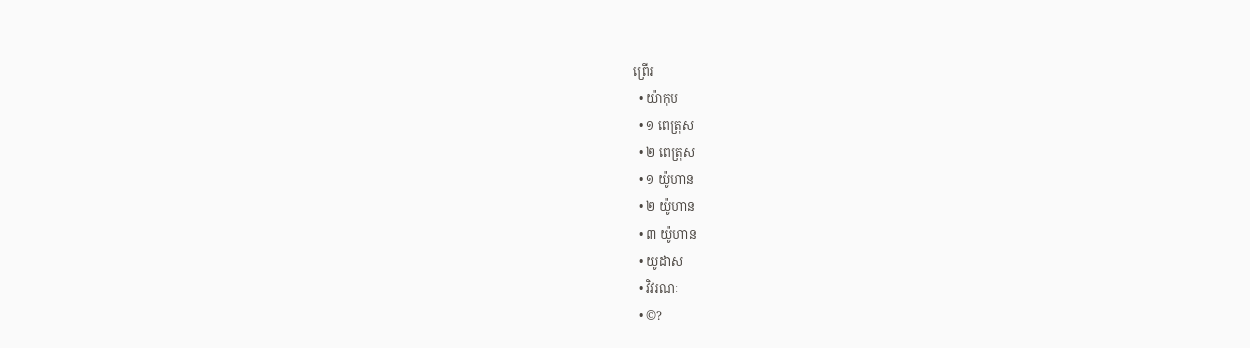ព្រើរ
  • យ៉ាកុប
  • ១ ពេត្រុស
  • ២ ពេត្រុស
  • ១ យ៉ូហាន
  • ២ យ៉ូហាន
  • ៣ យ៉ូហាន
  • យូដាស
  • វិវរណៈ
  • ©?